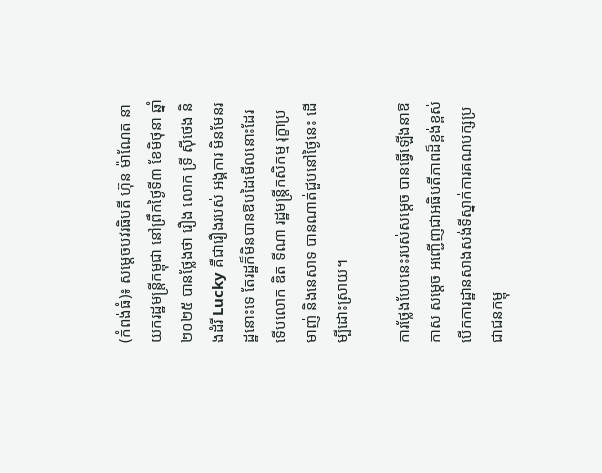(កំពង់ធំ)៖ សម្តេចបវរធិបតី ហ៊ុន ម៉ាណែត នាយករដ្ឋមន្ត្រីកម្ពុជា នៅព្រឹកថ្ងៃទី៣ ខែមិថុនា ឆ្នាំ២០២៥ បានថ្លែងថា រឿង លោក ទ្រី ស៊ីថេង និងដំរី Lucky គឺជារឿងរបស់ អង្គការ មិនមែនរដ្ឋនោះទេ តែរដ្ឋក៏មិនបានឱបដៃមើលនោះដែរ ទើបលោក ឌិត ទីណា រដ្ឋមន្រ្តីកសិកម្ម រុក្ខាប្រមាញ់ និងនេសាទ បានណាត់ជួបនៅថ្ងៃនេះ ដើម្បីដោះស្រាយ។

ការថ្លែងបែបនេះរបស់សម្ដេច បានធ្វើឡើងនាឱកាស សម្ដេច អញ្ជើញជាអធិបតីភាពដ៏ខ្ពង់ខ្ពស់បើកការដ្ឋានសាងសង់ទីស្នាក់ការគណបក្សប្រជាជនកម្ពុ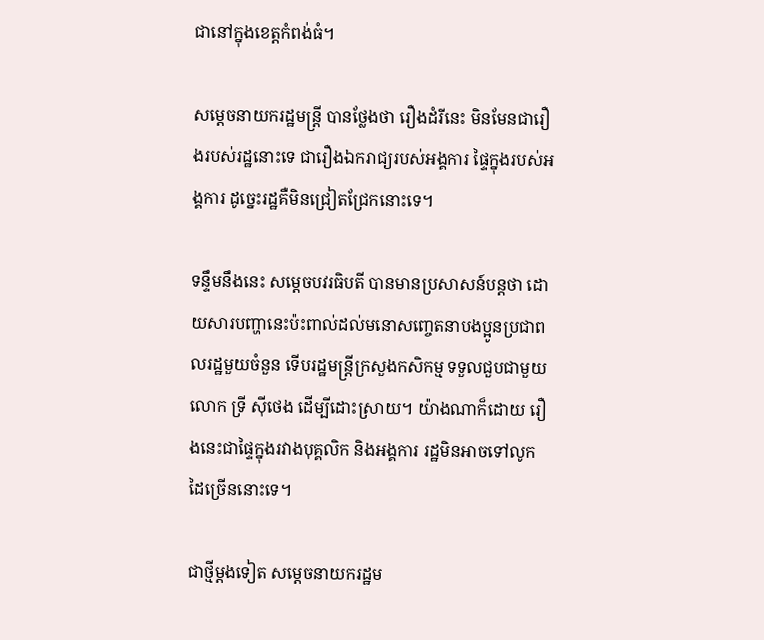ជានៅក្នុងខេត្តកំពង់ធំ។

សម្ដេចនាយករដ្ឋមន្ត្រី បានថ្លែងថា រឿងដំរីនេះ មិនមែនជារឿងរបស់រដ្ឋនោះទេ ជារឿងឯករាជ្យរបស់អង្គការ ផ្ទៃក្នុងរបស់អង្គការ ដូច្នេះរដ្ឋគឺមិនជ្រៀតជ្រែកនោះទេ។

ទន្ទឹមនឹងនេះ សម្ដេចបវរធិបតី បានមានប្រសាសន៍បន្តថា ដោយសារបញ្ហានេះប៉ះពាល់ដល់មនោសញ្ចេតនាបងប្អូនប្រជាពលរដ្ឋមួយចំនួន ទើបរដ្ឋមន្ត្រីក្រសួងកសិកម្ម ទទួលជួបជាមួយលោក ទ្រី ស៊ីថេង ដើម្បីដោះស្រាយ។ យ៉ាងណាក៏ដោយ រឿងនេះជាផ្ទៃក្នុងរវាងបុគ្គលិក និងអង្គការ រដ្ឋមិនអាចទៅលូកដៃច្រើននោះទេ។

ជាថ្មីម្ដងទៀត សម្ដេចនាយករដ្ឋម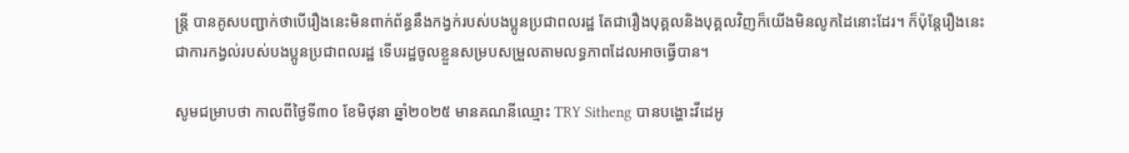ន្ត្រី បានគូសបញ្ជាក់ថាបើរឿងនេះមិនពាក់ព័ន្ធនឹងកង្វក់របស់បងប្អូនប្រជាពលរដ្ឋ តែជារឿងបុគ្គលនិងបុគ្គលវិញក៏យើងមិនលូកដៃនោះដែរ។ ក៏ប៉ុន្តែរឿងនេះជាការកង្វល់របស់បងប្អូនប្រជាពលរដ្ឋ ទើបរដ្ឋចូលខ្លួនសម្របសម្រួលតាមលទ្ធភាពដែលអាចធ្វើបាន។

សូមជម្រាបថា កាលពីថ្ងៃទី៣០ ខែមិថុនា ឆ្នាំ២០២៥ មានគណនីឈ្មោះ TRY Sitheng បានបង្ហោះវីដេអូ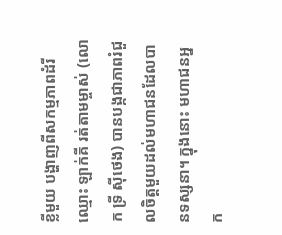ខ្លីមួយ បង្ហាញពីសកម្មភាពដំរី ឈ្មោះ ឡាក់គី រត់តាមម្ចាស់ (លោក ទ្រី ស៊ីថេង) បានបង្កជាភាពរំជួលចិត្តមួយដល់មហាជនដែលបានទស្សនា។ ក្នុងនោះ មហាជនអ្នក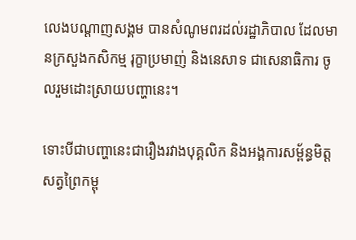លេងបណ្ដាញសង្គម បានសំណូមពរដល់រដ្ឋាភិបាល ដែលមានក្រសួងកសិកម្ម រុក្ខាប្រមាញ់ និងនេសាទ ជាសេនាធិការ ចូលរួមដោះស្រាយបញ្ហានេះ។

ទោះបីជាបញ្ហានេះជារឿងរវាងបុគ្គលិក និងអង្គការសម្ព័ន្ធមិត្តសត្វព្រៃកម្ពុ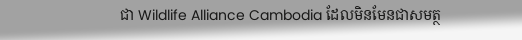ជា Wildlife Alliance Cambodia ដែលមិនមែនជាសមត្ថ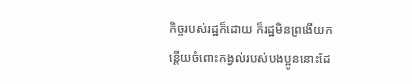កិច្ចរបស់រដ្ឋក៏ដោយ ក៏រដ្ឋមិនព្រងើយកន្តើយចំពោះកង្វល់របស់បងប្អូននោះដែ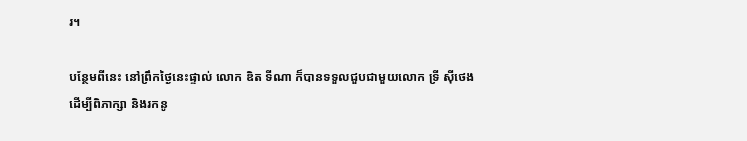រ។

បន្ថែមពីនេះ នៅព្រឹកថ្ងៃនេះផ្ទាល់ លោក ឌិត ទីណា ក៏បានទទួលជួបជាមួយលោក ទ្រី ស៊ីថេង ដើម្បីពិភាក្សា និងរកនូ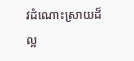វដំណោះស្រាយដ៏ល្អ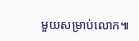មួយសម្រាប់លោក៕